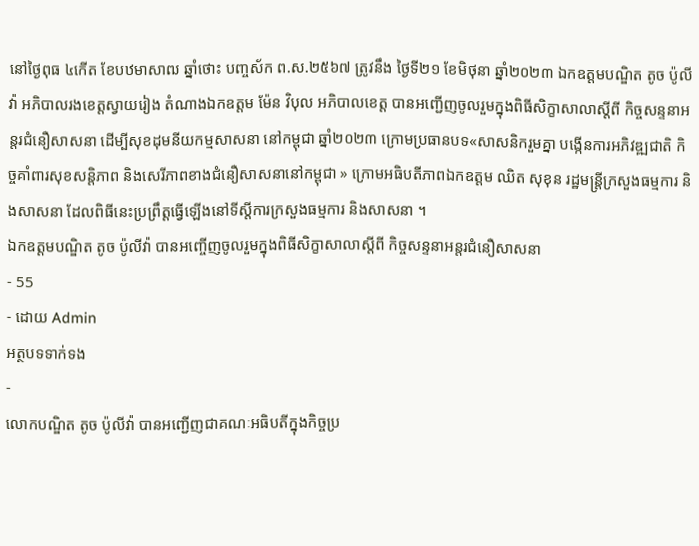នៅថ្ងៃពុធ ៤កើត ខែបឋមាសាឍ ឆ្នាំថោះ បញ្ចស័ក ព.ស.២៥៦៧ ត្រូវនឹង ថ្ងៃទី២១ ខែមិថុនា ឆ្នាំ២០២៣ ឯកឧត្ដមបណ្ឌិត តូច ប៉ូលីវ៉ា អភិបាលរងខេត្តស្វាយរៀង តំណាងឯកឧត្តម ម៉ែន វិបុល អភិបាលខេត្ត បានអញ្ជើញចូលរួមក្នុងពិធីសិក្ខាសាលាស្តីពី កិច្ចសន្ទនាអន្តរជំនឿសាសនា ដើម្បីសុខដុមនីយកម្មសាសនា នៅកម្ពុជា ឆ្នាំ២០២៣ ក្រោមប្រធានបទ«សាសនិករួមគ្នា បង្កើនការអភិវឌ្ឍជាតិ កិច្ចគាំពារសុខសន្តិភាព និងសេរីភាពខាងជំនឿសាសនានៅកម្ពុជា » ក្រោមអធិបតីភាពឯកឧត្តម ឈិត សុខុន រដ្ឋមន្រ្តីក្រសួងធម្មការ និងសាសនា ដែលពិធីនេះប្រព្រឹត្តធ្វើឡើងនៅទីស្តីការក្រសួងធម្មការ និងសាសនា ។
ឯកឧត្ដមបណ្ឌិត តូច ប៉ូលីវ៉ា បានអញ្ចើញចូលរួមក្នុងពិធីសិក្ខាសាលាស្តីពី កិច្ចសន្ទនាអន្តរជំនឿសាសនា
- 55
- ដោយ Admin
អត្ថបទទាក់ទង
-
លោកបណ្ឌិត តូច ប៉ូលីវ៉ា បានអញ្ជើញជាគណៈអធិបតីក្នុងកិច្ចប្រ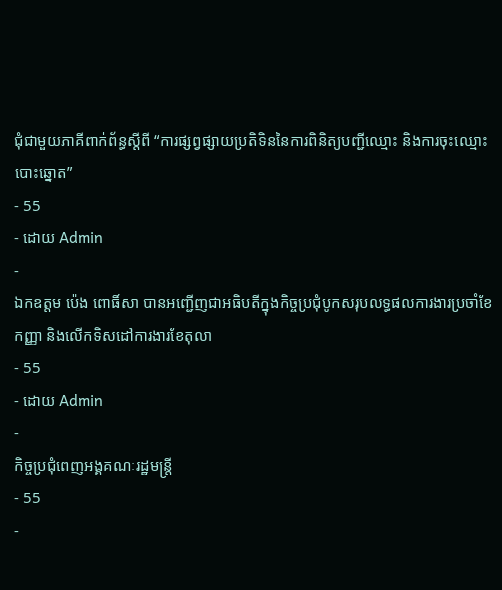ជុំជាមួយភាគីពាក់ព័ន្ធស្ដីពី “ការផ្សព្វផ្សាយប្រតិទិននៃការពិនិត្យបញ្ជីឈ្មោះ និងការចុះឈ្មោះបោះឆ្នោត”
- 55
- ដោយ Admin
-
ឯកឧត្តម ប៉េង ពោធិ៍សា បានអញ្ជើញជាអធិបតីក្នុងកិច្ចប្រជុំបូកសរុបលទ្ធផលការងារប្រចាំខែកញ្ញា និងលើកទិសដៅការងារខែតុលា
- 55
- ដោយ Admin
-
កិច្ចប្រជុំពេញអង្គគណៈរដ្ឋមន្ត្រី
- 55
-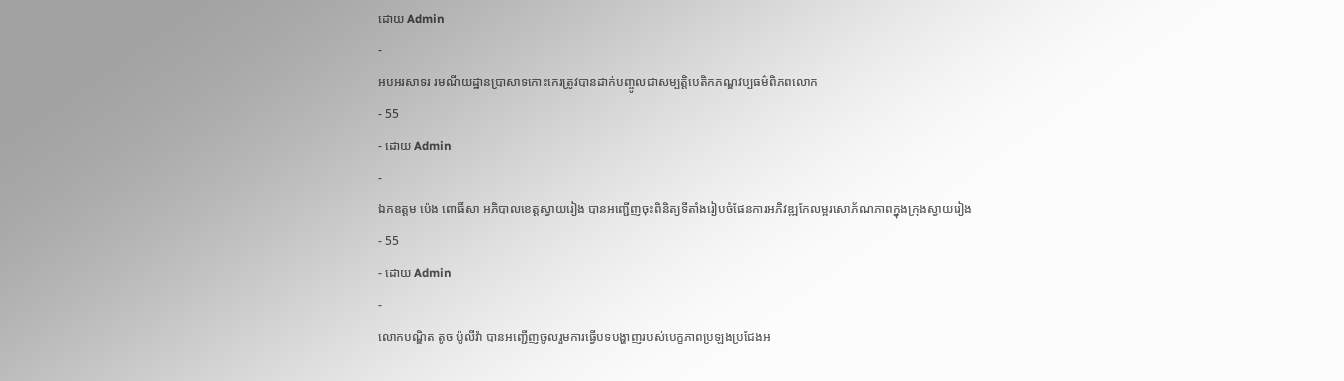ដោយ Admin
-
អបអរសាទរ រមណីយដ្ឋានប្រាសាទកោះកេរត្រូវបានដាក់បញ្ចូលជាសម្បត្តិបេតិកភណ្ឌវប្បធម៌ពិភពលោក
- 55
- ដោយ Admin
-
ឯកឧត្តម ប៉េង ពោធិ៍សា អភិបាលខេត្តស្វាយរៀង បានអញ្ជេីញចុះពិនិត្យទីតាំងរៀបចំផែនការអភិវឌ្ឍកែលម្អរសោភ័ណភាពក្នុងក្រុងស្វាយរៀង
- 55
- ដោយ Admin
-
លោកបណ្ឌិត តូច ប៉ូលីវ៉ា បានអញ្ជើញចូលរួមការធ្វើបទបង្ហាញរបស់បេក្ខភាពប្រឡងប្រជែងអ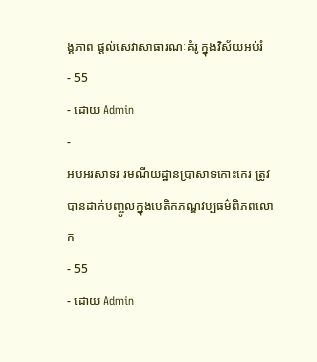ង្គភាព ផ្តល់សេវាសាធារណៈគំរូ ក្នុងវិស័យអប់រំ
- 55
- ដោយ Admin
-
អបអរសាទរ រមណីយដ្ឋានប្រាសាទកោះកេរ ត្រូវបានដាក់បញ្ចូលក្នុងបេតិកភណ្ឌវប្បធម៌ពិភពលោក
- 55
- ដោយ Admin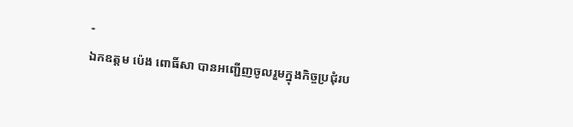-
ឯកឧត្ដម ប៉េង ពោធិ៍សា បានអញ្ជើញចូលរួមក្នុងកិច្ចប្រជុំរប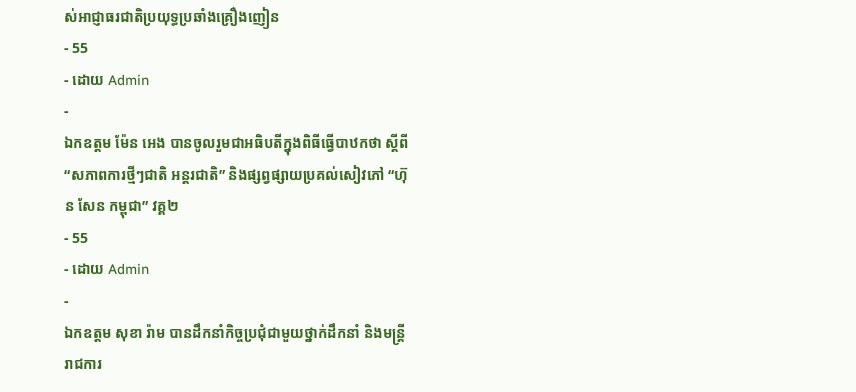ស់អាជ្ញាធរជាតិប្រយុទ្ធប្រឆាំងគ្រឿងញៀន
- 55
- ដោយ Admin
-
ឯកឧត្តម ម៉ែន អេង បានចូលរួមជាអធិបតីក្នុងពិធីធ្វើបាឋកថា ស្តីពី “សភាពការថ្មីៗជាតិ អន្តរជាតិ” និងផ្សព្វផ្សាយប្រគល់សៀវភៅ “ហ៊ុន សែន កម្ពុជា” វគ្គ២
- 55
- ដោយ Admin
-
ឯកឧត្តម សុខា រ៉ាម បានដឹកនាំកិច្ចប្រជុំជាមួយថ្នាក់ដឹកនាំ និងមន្រ្តីរាជការ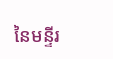នៃមន្ទីរ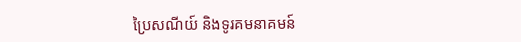ប្រៃសណីយ៍ និងទូរគមនាគមន៍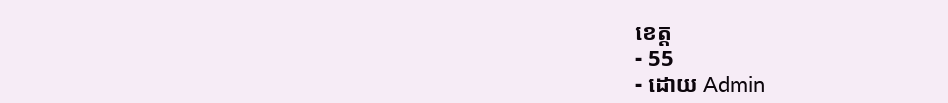ខេត្ត
- 55
- ដោយ Admin